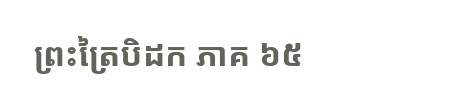ព្រះត្រៃបិដក ភាគ ៦៥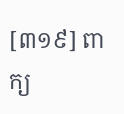[៣១៩] ពាក្យ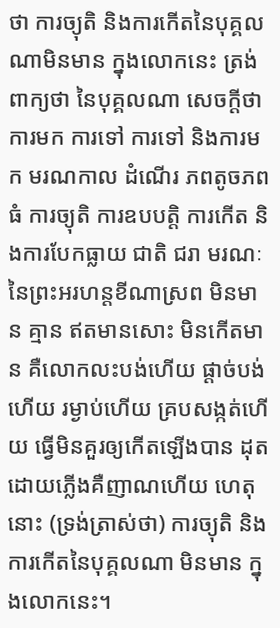ថា ការច្យុតិ និងការកើតនៃបុគ្គលណាមិនមាន ក្នុងលោកនេះ ត្រង់ពាក្យថា នៃបុគ្គលណា សេចក្តីថា ការមក ការទៅ ការទៅ និងការមក មរណកាល ដំណើរ ភពតូចភពធំ ការច្យុតិ ការឧបបត្តិ ការកើត និងការបែកធ្លាយ ជាតិ ជរា មរណៈ នៃព្រះអរហន្តខីណាស្រព មិនមាន គ្មាន ឥតមានសោះ មិនកើតមាន គឺលោកលះបង់ហើយ ផ្តាច់បង់ហើយ រម្ងាប់ហើយ គ្របសង្កត់ហើយ ធ្វើមិនគួរឲ្យកើតឡើងបាន ដុតដោយភ្លើងគឺញាណហើយ ហេតុនោះ (ទ្រង់ត្រាស់ថា) ការច្យុតិ និងការកើតនៃបុគ្គលណា មិនមាន ក្នុងលោកនេះ។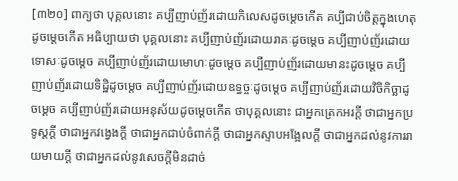[៣២០] ពាក្យថា បុគ្គលនោះ គប្បីញាប់ញ័រដោយកិលេសដូចម្តេចកើត គប្បីជាប់ចិត្តក្នុងហេតុដូចម្តេចកើត អធិប្បាយថា បុគ្គលនោះ គប្បីញាប់ញ័រដោយរាគៈដូចម្តេច គប្បីញាប់ញ័រដោយទោសៈដូចម្តេច គប្បីញាប់ញ័រដោយមោហៈដូចម្តេច គប្បីញាប់ញ័រដោយមានះដូចម្តេច គប្បីញាប់ញ័រដោយទិដ្ឋិដូចម្តេច គប្បីញាប់ញ័រដោយឧទ្ធច្ចៈដូចម្តេច គប្បីញាប់ញ័រដោយវិចិកិច្ឆាដូចម្តេច គប្បីញាប់ញ័រដោយអនុស័យដូចម្តេចកើត ថាបុគ្គលនោះ ជាអ្នកត្រេកអរក្តី ថាជាអ្នកប្រទូស្តក្តី ថាជាអ្នកវង្វេងក្តី ថាជាអ្នកជាប់ចំពាក់ក្តី ថាជាអ្នកស្ទាបអង្អែលក្តី ថាជាអ្នកដល់នូវការរាយមាយក្តី ថាជាអ្នកដល់នូវសេចក្តីមិនដាច់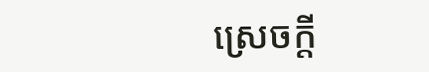ស្រេចក្តី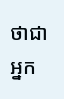ថាជាអ្នក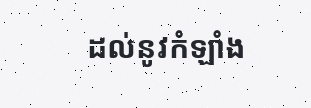ដល់នូវកំឡាំង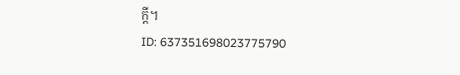ក្តី។
ID: 637351698023775790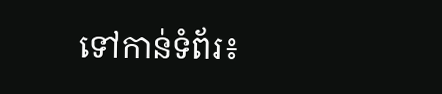ទៅកាន់ទំព័រ៖